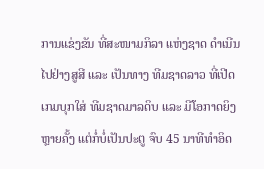ການແຂ່ງຂັນ ທີ່ສະໜາມກິລາ ແຫ່ງຊາດ ດຳເນີນໄປຢ່າງສູສີ ແລະ ເປັນທາງ ທີມຊາດລາວ ທີ່ເປີດເກມບຸກໃສ່ ທີມຊາດມາລດິບ ແລະ ມີໂອກາດຍິງຫຼາຍຄັ້ງ ແຕ່ກໍ່ບໍ່ເປັນປະຕູ ຈົບ 45 ນາທີທຳອິດ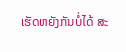ເຮັດຫຍັງກັນບໍ່ໄດ້ ສະ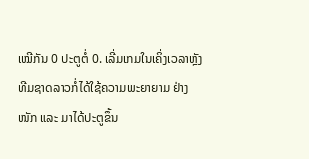ເໝີກັນ 0 ປະຕູຕໍ່ 0. ເລີ່ມເກມໃນເຄິ່ງເວລາຫຼັງ ທີມຊາດລາວກໍ່ໄດ້ໃຊ້ຄວາມພະຍາຍາມ ຢ່າງໜັກ ແລະ ມາໄດ້ປະຕູຂຶ້ນ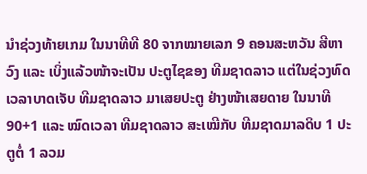ນຳຊ່ວງທ້າຍເກມ ໃນນາທີທີ 80 ຈາກໝາຍເລກ 9 ຄອນສະຫວັນ ສີຫາວົງ ແລະ ເບິ່ງແລ້ວໜ້າຈະເປັນ ປະຕູໄຊຂອງ ທີມຊາດລາວ ແຕ່ໃນຊ່ວງທົດເວລາບາດເຈັບ ທີມຊາດລາວ ມາເສຍປະຕູ ຢ່າງໜ້າເສຍດາຍ ໃນນາທີ 90+1 ແລະ ໝົດເວລາ ທີມຊາດລາວ ສະເໝີກັບ ທີມຊາດມາລດິບ 1 ປະຕູຕໍ່ 1 ລວມ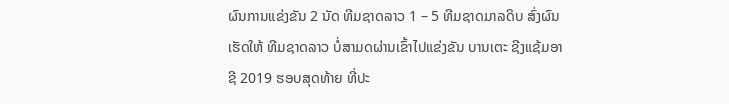ຜົນການແຂ່ງຂັນ 2 ນັດ ທີມຊາດລາວ 1 – 5 ທີມຊາດມາລດິບ ສົ່ງຜົນເຮັດໃຫ້ ທີມຊາດລາວ ບໍ່ສາມດຜ່ານເຂົ້າໄປແຂ່ງຂັນ ບານເຕະ ຊີງແຊ້ມອາຊີ 2019 ຮອບສຸດທ້າຍ ທີ່ປະ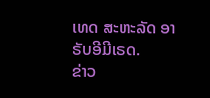ເທດ ສະຫະລັດ ອາຣັບອີມີເຣດ.
ຂ່າວ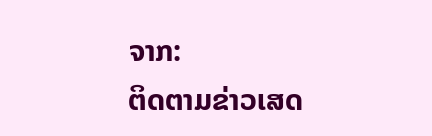ຈາກ:
ຕິດຕາມຂ່າວເສດ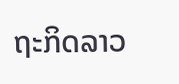ຖະກິດລາວ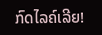ກົດໄລຄ໌ເລີຍ!